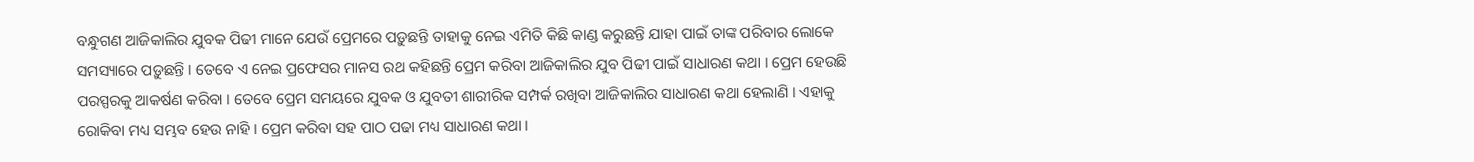ବନ୍ଧୁଗଣ ଆଜିକାଲିର ଯୁବକ ପିଢୀ ମାନେ ଯେଉଁ ପ୍ରେମରେ ପଡ଼ୁଛନ୍ତି ତାହାକୁ ନେଇ ଏମିତି କିଛି କାଣ୍ଡ କରୁଛନ୍ତି ଯାହା ପାଇଁ ତାଙ୍କ ପରିବାର ଲୋକେ ସମସ୍ୟାରେ ପଡ଼ୁଛନ୍ତି । ତେବେ ଏ ନେଇ ପ୍ରଫେସର ମାନସ ରଥ କହିଛନ୍ତି ପ୍ରେମ କରିବା ଆଜିକାଲିର ଯୁବ ପିଢୀ ପାଇଁ ସାଧାରଣ କଥା । ପ୍ରେମ ହେଉଛି ପରସ୍ପରକୁ ଆକର୍ଷଣ କରିବା । ତେବେ ପ୍ରେମ ସମୟରେ ଯୁବକ ଓ ଯୁବତୀ ଶାରୀରିକ ସମ୍ପର୍କ ରଖିବା ଆଜିକାଲିର ସାଧାରଣ କଥା ହେଲାଣି । ଏହାକୁ ରୋକିବା ମଧ୍ୟ ସମ୍ଭବ ହେଉ ନାହି । ପ୍ରେମ କରିବା ସହ ପାଠ ପଢା ମଧ୍ୟ ସାଧାରଣ କଥା ।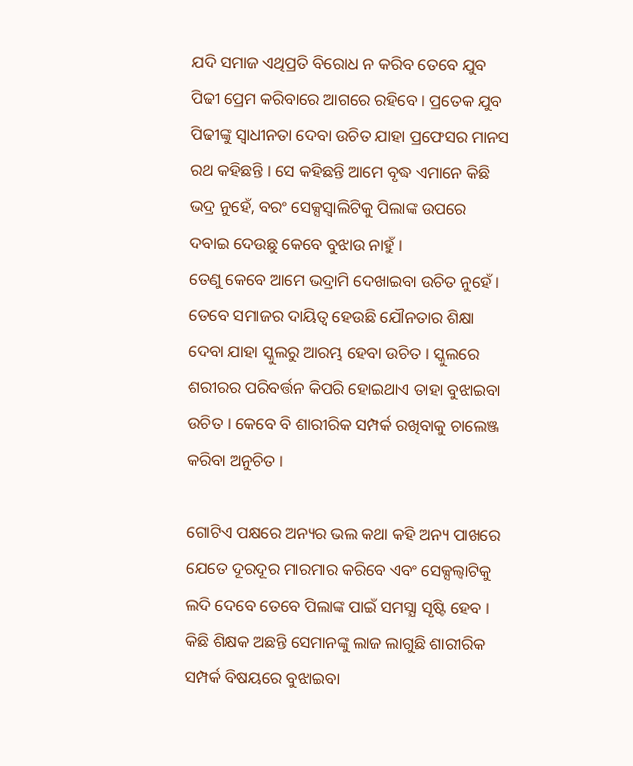ଯଦି ସମାଜ ଏଥିପ୍ରତି ବିରୋଧ ନ କରିବ ତେବେ ଯୁବ ପିଢୀ ପ୍ରେମ କରିବାରେ ଆଗରେ ରହିବେ । ପ୍ରତେକ ଯୁବ ପିଢୀଙ୍କୁ ସ୍ଵାଧୀନତା ଦେବା ଉଚିତ ଯାହା ପ୍ରଫେସର ମାନସ ରଥ କହିଛନ୍ତି । ସେ କହିଛନ୍ତି ଆମେ ବୃଦ୍ଧ ଏମାନେ କିଛି ଭଦ୍ର ନୁହେଁ, ବରଂ ସେକ୍ସସ୍ବାଲିଟିକୁ ପିଲାଙ୍କ ଉପରେ ଦବାଇ ଦେଉଛୁ କେବେ ବୁଝାଉ ନାହୁଁ ।
ତେଣୁ କେବେ ଆମେ ଭଦ୍ରାମି ଦେଖାଇବା ଉଚିତ ନୁହେଁ । ତେବେ ସମାଜର ଦାୟିତ୍ଵ ହେଉଛି ଯୌନତାର ଶିକ୍ଷା ଦେବା ଯାହା ସ୍କୁଲରୁ ଆରମ୍ଭ ହେବା ଉଚିତ । ସ୍କୁଲରେ ଶରୀରର ପରିବର୍ତ୍ତନ କିପରି ହୋଇଥାଏ ତାହା ବୁଝାଇବା ଉଚିତ । କେବେ ବି ଶାରୀରିକ ସମ୍ପର୍କ ରଖିବାକୁ ଚାଲେଞ୍ଜ କରିବା ଅନୁଚିତ ।

ଗୋଟିଏ ପକ୍ଷରେ ଅନ୍ୟର ଭଲ କଥା କହି ଅନ୍ୟ ପାଖରେ ଯେତେ ଦୂରଦୂର ମାରମାର କରିବେ ଏବଂ ସେକ୍ସଲ୍ବାଟିକୁ ଲଦି ଦେବେ ତେବେ ପିଲାଙ୍କ ପାଇଁ ସମସ୍ଯା ସୃଷ୍ଟି ହେବ । କିଛି ଶିକ୍ଷକ ଅଛନ୍ତି ସେମାନଙ୍କୁ ଲାଜ ଲାଗୁଛି ଶାରୀରିକ ସମ୍ପର୍କ ବିଷୟରେ ବୁଝାଇବା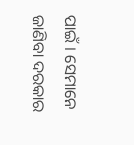ପାଇଁ । ସେମାନେ ଜାଣିବା ଦରକାର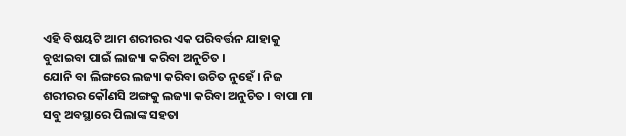ଏହି ବିଷୟଟି ଆମ ଶରୀରର ଏକ ପରିବର୍ତ୍ତନ ଯାହାକୁ ବୁଝାଇବା ପାଇଁ ଲାଜ୍ୟା କରିବା ଅନୁଚିତ ।
ଯୋନି ବା ଲିଙ୍ଗରେ ଲଜ୍ୟା କରିବା ଉଚିତ ନୁହେଁ । ନିଜ ଶରୀରର କୌଣସି ଅଙ୍ଗକୁ ଲଜ୍ୟା କରିବା ଅନୁଚିତ । ବାପା ମା ସବୁ ଅବସ୍ଥାରେ ପିଲାଙ୍କ ସହତା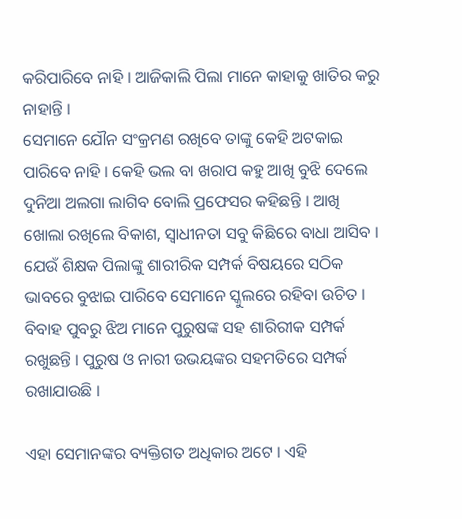କରିପାରିବେ ନାହି । ଆଜିକାଲି ପିଲା ମାନେ କାହାକୁ ଖାତିର କରୁ ନାହାନ୍ତି ।
ସେମାନେ ଯୌନ ସଂକ୍ରମଣ ରଖିବେ ତାଙ୍କୁ କେହି ଅଟକାଇ ପାରିବେ ନାହି । କେହି ଭଲ ବା ଖରାପ କହୁ ଆଖି ବୁଝି ଦେଲେ ଦୁନିଆ ଅଲଗା ଲାଗିବ ବୋଲି ପ୍ରଫେସର କହିଛନ୍ତି । ଆଖି ଖୋଲା ରଖିଲେ ବିକାଶ, ସ୍ଵାଧୀନତା ସବୁ କିଛିରେ ବାଧା ଆସିବ ।
ଯେଉଁ ଶିକ୍ଷକ ପିଲାଙ୍କୁ ଶାରୀରିକ ସମ୍ପର୍କ ବିଷୟରେ ସଠିକ ଭାବରେ ବୁଝାଇ ପାରିବେ ସେମାନେ ସ୍କୁଲରେ ରହିବା ଉଚିତ । ବିବାହ ପୁବରୁ ଝିଅ ମାନେ ପୁରୁଷଙ୍କ ସହ ଶାରିରୀକ ସମ୍ପର୍କ ରଖୁଛନ୍ତି । ପୁରୁଷ ଓ ନାରୀ ଉଭୟଙ୍କର ସହମତିରେ ସମ୍ପର୍କ ରଖାଯାଉଛି ।

ଏହା ସେମାନଙ୍କର ବ୍ୟକ୍ତିଗତ ଅଧିକାର ଅଟେ । ଏହି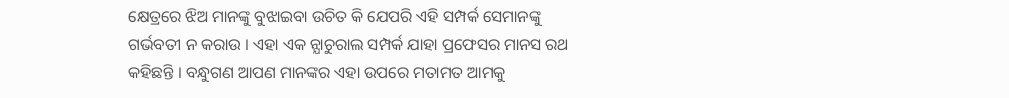କ୍ଷେତ୍ରରେ ଝିଅ ମାନଙ୍କୁ ବୁଝାଇବା ଉଚିତ କି ଯେପରି ଏହି ସମ୍ପର୍କ ସେମାନଙ୍କୁ ଗର୍ଭବତୀ ନ କରାଉ । ଏହା ଏକ ନ୍ଯାଚୁରାଲ ସମ୍ପର୍କ ଯାହା ପ୍ରଫେସର ମାନସ ରଥ କହିଛନ୍ତି । ବନ୍ଧୁଗଣ ଆପଣ ମାନଙ୍କର ଏହା ଉପରେ ମତାମତ ଆମକୁ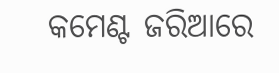କମେଣ୍ଟ ଜରିଆରେ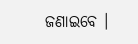ଜଣାଇବେ ।